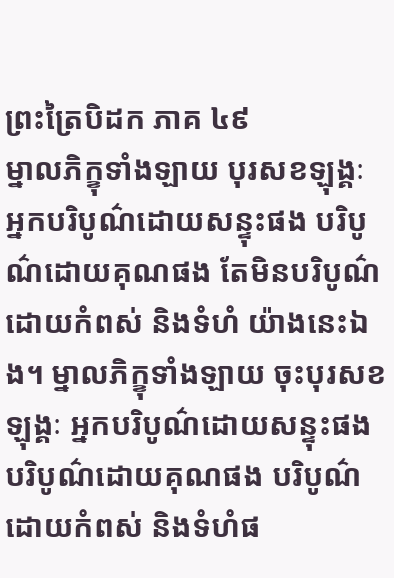ព្រះត្រៃបិដក ភាគ ៤៩
ម្នាលភិក្ខុទាំងឡាយ បុរសខឡុង្គៈ អ្នកបរិបូណ៌ដោយសន្ទុះផង បរិបូណ៌ដោយគុណផង តែមិនបរិបូណ៌ដោយកំពស់ និងទំហំ យ៉ាងនេះឯង។ ម្នាលភិក្ខុទាំងឡាយ ចុះបុរសខឡុង្គៈ អ្នកបរិបូណ៌ដោយសន្ទុះផង បរិបូណ៌ដោយគុណផង បរិបូណ៌ដោយកំពស់ និងទំហំផ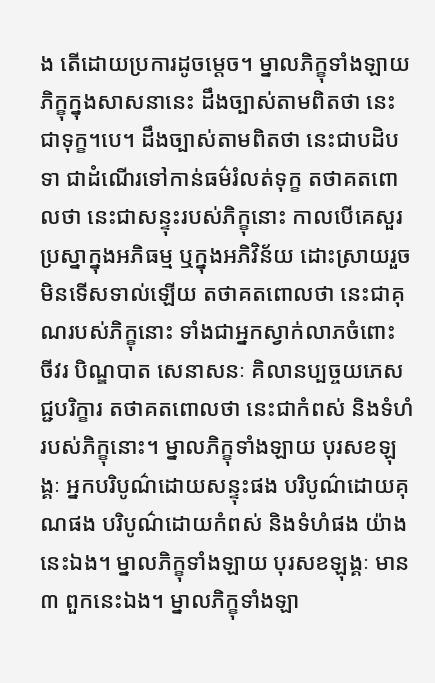ង តើដោយប្រការដូចម្តេច។ ម្នាលភិក្ខុទាំងឡាយ ភិក្ខុក្នុងសាសនានេះ ដឹងច្បាស់តាមពិតថា នេះជាទុក្ខ។បេ។ ដឹងច្បាស់តាមពិតថា នេះជាបដិបទា ជាដំណើរទៅកាន់ធម៌រំលត់ទុក្ខ តថាគតពោលថា នេះជាសន្ទុះរបស់ភិក្ខុនោះ កាលបើគេសួរប្រស្នាក្នុងអភិធម្ម ឬក្នុងអភិវិន័យ ដោះស្រាយរួច មិនទើសទាល់ឡើយ តថាគតពោលថា នេះជាគុណរបស់ភិក្ខុនោះ ទាំងជាអ្នកស្វាក់លាភចំពោះ ចីវរ បិណ្ឌបាត សេនាសនៈ គិលានប្បច្ចយភេសជ្ជបរិក្ខារ តថាគតពោលថា នេះជាកំពស់ និងទំហំរបស់ភិក្ខុនោះ។ ម្នាលភិក្ខុទាំងឡាយ បុរសខឡុង្គៈ អ្នកបរិបូណ៌ដោយសន្ទុះផង បរិបូណ៌ដោយគុណផង បរិបូណ៌ដោយកំពស់ និងទំហំផង យ៉ាងនេះឯង។ ម្នាលភិក្ខុទាំងឡាយ បុរសខឡុង្គៈ មាន ៣ ពួកនេះឯង។ ម្នាលភិក្ខុទាំងឡា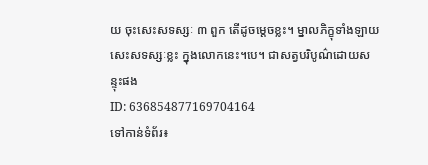យ ចុះសេះសទស្សៈ ៣ ពួក តើដូចម្តេចខ្លះ។ ម្នាលភិក្ខុទាំងឡាយ សេះសទស្សៈខ្លះ ក្នុងលោកនេះ។បេ។ ជាសត្វបរិបូណ៌ដោយសន្ទុះផង
ID: 636854877169704164
ទៅកាន់ទំព័រ៖